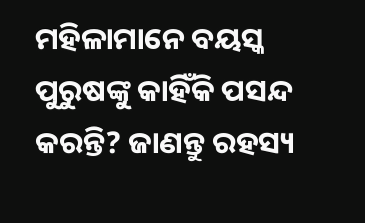ମହିଳାମାନେ ବୟସ୍କ ପୁରୁଷଙ୍କୁ କାହିଁକି ପସନ୍ଦ କରନ୍ତି? ଜାଣନ୍ତୁ ରହସ୍ୟ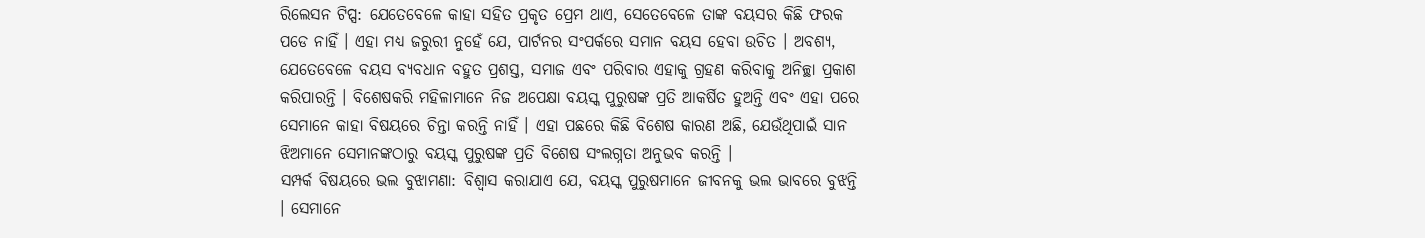ରିଲେସନ ଟିପ୍ସ: ଯେତେବେଳେ କାହା ସହିତ ପ୍ରକୃତ ପ୍ରେମ ଥାଏ, ସେତେବେଳେ ତାଙ୍କ ବୟସର କିଛି ଫରକ ପଡେ ନାହିଁ । ଏହା ମଧ୍ୟ ଜରୁରୀ ନୁହେଁ ଯେ, ପାର୍ଟନର ସଂପର୍କରେ ସମାନ ବୟସ ହେବା ଉଚିତ । ଅବଶ୍ୟ, ଯେତେବେଳେ ବୟସ ବ୍ୟବଧାନ ବହୁତ ପ୍ରଶସ୍ତ, ସମାଜ ଏବଂ ପରିବାର ଏହାକୁ ଗ୍ରହଣ କରିବାକୁ ଅନିଚ୍ଛା ପ୍ରକାଶ କରିପାରନ୍ତି । ବିଶେଷକରି ମହିଳାମାନେ ନିଜ ଅପେକ୍ଷା ବୟସ୍କ ପୁରୁଷଙ୍କ ପ୍ରତି ଆକର୍ଷିତ ହୁଅନ୍ତି ଏବଂ ଏହା ପରେ ସେମାନେ କାହା ବିଷୟରେ ଚିନ୍ତା କରନ୍ତି ନାହିଁ । ଏହା ପଛରେ କିଛି ବିଶେଷ କାରଣ ଅଛି, ଯେଉଁଥିପାଇଁ ସାନ ଝିଅମାନେ ସେମାନଙ୍କଠାରୁ ବୟସ୍କ ପୁରୁଷଙ୍କ ପ୍ରତି ବିଶେଷ ସଂଲଗ୍ନତା ଅନୁଭବ କରନ୍ତି ।
ସମ୍ପର୍କ ବିଷୟରେ ଭଲ ବୁଝାମଣା: ବିଶ୍ୱାସ କରାଯାଏ ଯେ, ବୟସ୍କ ପୁରୁଷମାନେ ଜୀବନକୁ ଭଲ ଭାବରେ ବୁଝନ୍ତି । ସେମାନେ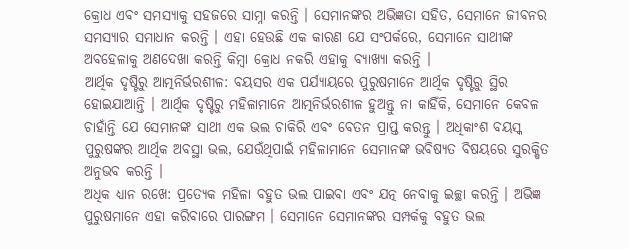କ୍ରୋଧ ଏବଂ ସମସ୍ୟାକୁ ସହଜରେ ସାମ୍ନା କରନ୍ତି । ସେମାନଙ୍କର ଅଭିଜ୍ଞତା ସହିତ, ସେମାନେ ଜୀବନର ସମସ୍ୟାର ସମାଧାନ କରନ୍ତି । ଏହା ହେଉଛି ଏକ କାରଣ ଯେ ସଂପର୍କରେ, ସେମାନେ ସାଥୀଙ୍କ ଅବହେଳାକୁ ଅଣଦେଖା କରନ୍ତି କିମ୍ବା କ୍ରୋଧ ନକରି ଏହାକୁ ବ୍ୟାଖ୍ୟା କରନ୍ତି ।
ଆର୍ଥିକ ଦୃଷ୍ଟିରୁ ଆତ୍ମନିର୍ଭରଶୀଳ: ବୟସର ଏକ ପର୍ଯ୍ୟାୟରେ ପୁରୁଷମାନେ ଆର୍ଥିକ ଦୃଷ୍ଟିରୁ ସ୍ଥିର ହୋଇଯାଆନ୍ତି । ଆର୍ଥିକ ଦୃଷ୍ଟିରୁ ମହିଳାମାନେ ଆତ୍ମନିର୍ଭରଶୀଳ ହୁଅନ୍ତୁ ନା କାହିଁକି, ସେମାନେ କେବଳ ଚାହାଁନ୍ତି ଯେ ସେମାନଙ୍କ ସାଥୀ ଏକ ଭଲ ଚାକିରି ଏବଂ ବେତନ ପ୍ରାପ୍ତ କରନ୍ତୁ । ଅଧିକାଂଶ ବୟସ୍କ ପୁରୁଷଙ୍କର ଆର୍ଥିକ ଅବସ୍ଥା ଭଲ, ଯେଉଁଥିପାଇଁ ମହିଳାମାନେ ସେମାନଙ୍କ ଭବିଷ୍ୟତ ବିଷୟରେ ସୁରକ୍ଷିତ ଅନୁଭବ କରନ୍ତି ।
ଅଧିକ ଧ୍ୟାନ ରଖେ: ପ୍ରତ୍ୟେକ ମହିଳା ବହୁତ ଭଲ ପାଇବା ଏବଂ ଯତ୍ନ ନେବାକୁ ଇଚ୍ଛା କରନ୍ତି । ଅଭିଜ୍ଞ ପୁରୁଷମାନେ ଏହା କରିବାରେ ପାରଙ୍ଗମ । ସେମାନେ ସେମାନଙ୍କର ସମ୍ପର୍କକୁ ବହୁତ ଭଲ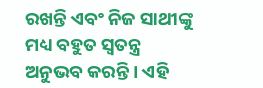ରଖନ୍ତି ଏବଂ ନିଜ ସାଥୀଙ୍କୁ ମଧ୍ୟ ବହୁତ ସ୍ୱତନ୍ତ୍ର ଅନୁଭବ କରନ୍ତି । ଏହି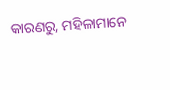କାରଣରୁ, ମହିଳାମାନେ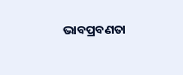ଭାବପ୍ରବଣତା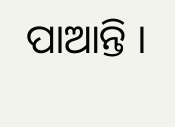ପାଆନ୍ତି ।